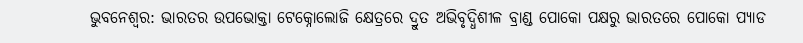ଭୁବନେଶ୍ୱର: ଭାରତର ଉପଭୋକ୍ତା ଟେକ୍ନୋଲୋଜି କ୍ଷେତ୍ରରେ ଦ୍ରୁତ ଅଭିବୃଦ୍ଧିଶୀଳ ବ୍ରାଣ୍ଡ ପୋକୋ ପକ୍ଷରୁ ଭାରତରେ ପୋକୋ ପ୍ୟାଡ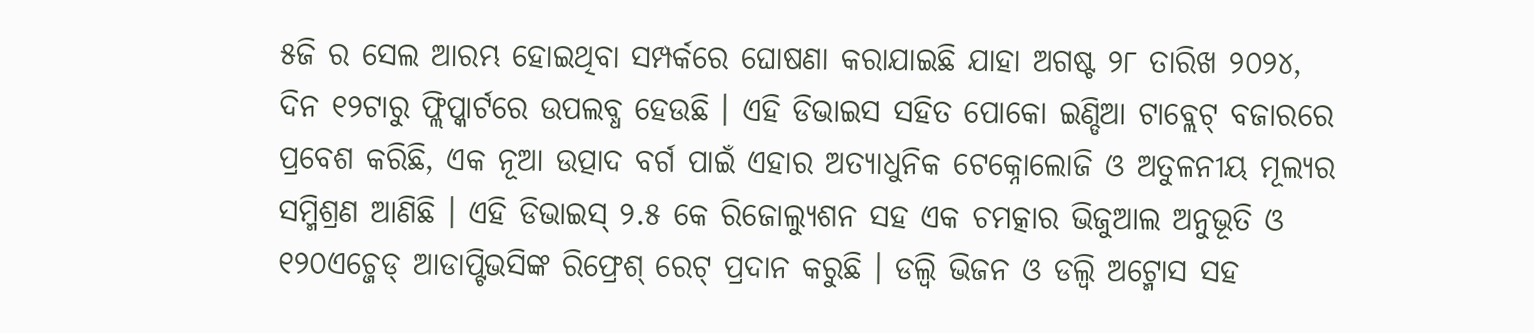୫ଜି ର ସେଲ ଆରମ୍ଭ ହୋଇଥିବା ସମ୍ପର୍କରେ ଘୋଷଣା କରାଯାଇଛି ଯାହା ଅଗଷ୍ଟ ୨୮ ତାରିଖ ୨୦୨୪, ଦିନ ୧୨ଟାରୁ ଫ୍ଲିପ୍କାର୍ଟରେ ଉପଲବ୍ଧ ହେଉଛି । ଏହି ଡିଭାଇସ ସହିତ ପୋକୋ ଇଣ୍ଡିଆ ଟାବ୍ଲେଟ୍ ବଜାରରେ ପ୍ରବେଶ କରିଛି, ଏକ ନୂଆ ଉତ୍ପାଦ ବର୍ଗ ପାଇଁ ଏହାର ଅତ୍ୟାଧୁନିକ ଟେକ୍ନୋଲୋଜି ଓ ଅତୁଳନୀୟ ମୂଲ୍ୟର ସମ୍ମିଶ୍ରଣ ଆଣିଛି । ଏହି ଡିଭାଇସ୍ ୨.୫ କେ ରିଜୋଲ୍ୟୁଶନ ସହ ଏକ ଚମତ୍କାର ଭିଜୁଆଲ ଅନୁଭୂତି ଓ ୧୨୦ଏଚ୍ଜେଡ୍ ଆଡାପ୍ଟିଭସିଙ୍କ ରିଫ୍ରେଶ୍ ରେଟ୍ ପ୍ରଦାନ କରୁଛି । ଡଲ୍ବି ଭିଜନ ଓ ଡଲ୍ବି ଅଟ୍ମୋସ ସହ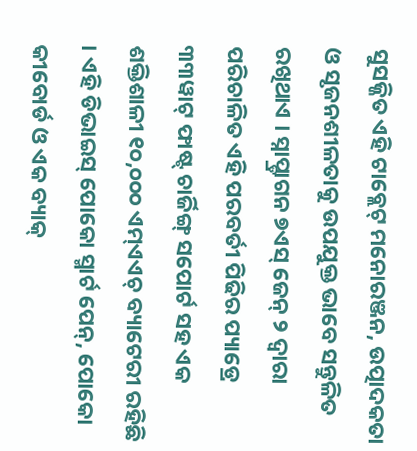ସୁସଜ୍ଜିତ ଏହି ଟାବ୍ଲେଟ୍ ମନୋରଞ୍ଜନ, ଉତ୍ପାଦକତା ଓ ସୃଜନଶୀଳତାକୁ ଉପଯୁକ୍ତ ଭାବେ ସନ୍ତୁଳିତ ରଖିଥାଏ । ସ୍ନାପ୍ଡ୍ରାଗନ ୭ଏସ୍ ଜେନ୍ ୨ ଦ୍ୱାରା ପରିଚାଳିତ ଏହି ପରବର୍ତୀ ପିଢିର ପ୍ୟାଡ୍ରେ ୩୩ୱାଟ୍ ଫାଷ୍ଟ୍ ଚାର୍ଜିଙ୍ଗ୍ ସପୋର୍ଟ ସହ ଏକ ଶକ୍ତିଶାଳୀ ୧୦,୦୦୦ ଏମ୍ଏଏଚ୍ ବ୍ୟାଟେରୀ ରହିଛି । ଏହି ଡିଭାଇସ୍ ପୋକୋ ସ୍ମାର୍ଟ ପେନ୍, ପୋକୋ କୀବୋର୍ଡ ଓ ଏକ ବ୍ୟାକ୍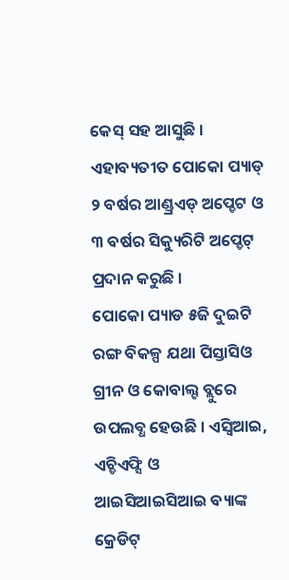କେସ୍ ସହ ଆସୁଛି । ଏହାବ୍ୟତୀତ ପୋକୋ ପ୍ୟାଡ୍ ୨ ବର୍ଷର ଆଣ୍ଡ୍ରଏଡ୍ ଅପ୍ଡେଟ ଓ ୩ ବର୍ଷର ସିକ୍ୟୁରିଟି ଅପ୍ଡେଟ୍ ପ୍ରଦାନ କରୁଛି ।
ପୋକୋ ପ୍ୟାଡ ୫ଜି ଦୁଇଟି ରଙ୍ଗ ବିକଳ୍ପ ଯଥା ପିସ୍ତାସିଓ ଗ୍ରୀନ ଓ କୋବାଲ୍ଟ ବ୍ଲୁରେ ଉପଲବ୍ଧ ହେଉଛି । ଏସ୍ବିଆଇ, ଏଚ୍ଡିଏଫ୍ସି ଓ ଆଇସିଆଇସିଆଇ ବ୍ୟାଙ୍କ କ୍ରେଡିଟ୍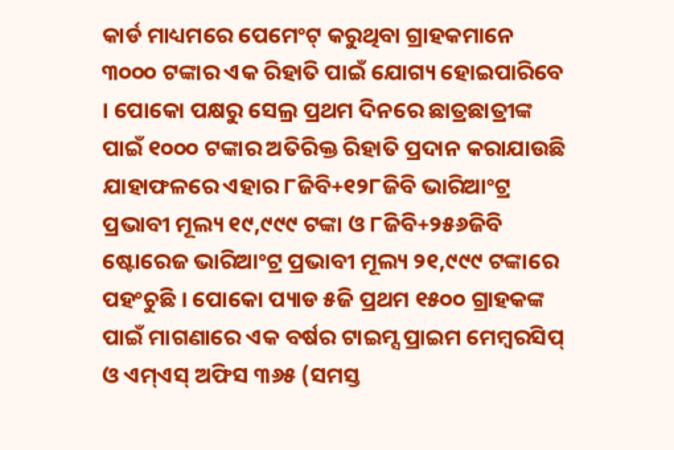କାର୍ଡ ମାଧ୍ୟମରେ ପେମେଂଟ୍ କରୁଥିବା ଗ୍ରାହକମାନେ ୩୦୦୦ ଟଙ୍କାର ଏକ ରିହାତି ପାଇଁ ଯୋଗ୍ୟ ହୋଇପାରିବେ । ପୋକୋ ପକ୍ଷରୁ ସେଲ୍ର ପ୍ରଥମ ଦିନରେ ଛାତ୍ରଛାତ୍ରୀଙ୍କ ପାଇଁ ୧୦୦୦ ଟଙ୍କାର ଅତିରିକ୍ତ ରିହାତି ପ୍ରଦାନ କରାଯାଉଛି ଯାହାଫଳରେ ଏହାର ୮ଜିବି+୧୨୮ଜିବି ଭାରିଆଂଟ୍ର ପ୍ରଭାବୀ ମୂଲ୍ୟ ୧୯,୯୯୯ ଟଙ୍କା ଓ ୮ଜିବି+୨୫୬ଜିବି ଷ୍ଟୋରେଜ ଭାରିଆଂଟ୍ର ପ୍ରଭାବୀ ମୂଲ୍ୟ ୨୧,୯୯୯ ଟଙ୍କାରେ ପହଂଚୁଛି । ପୋକୋ ପ୍ୟାଡ ୫ଜି ପ୍ରଥମ ୧୫୦୦ ଗ୍ରାହକଙ୍କ ପାଇଁ ମାଗଣାରେ ଏକ ବର୍ଷର ଟାଇମ୍ସ ପ୍ରାଇମ ମେମ୍ବରସିପ୍ ଓ ଏମ୍ଏସ୍ ଅଫିସ ୩୬୫ (ସମସ୍ତ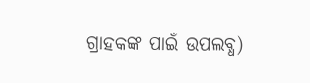ଗ୍ରାହକଙ୍କ ପାଇଁ ଉପଲବ୍ଧ)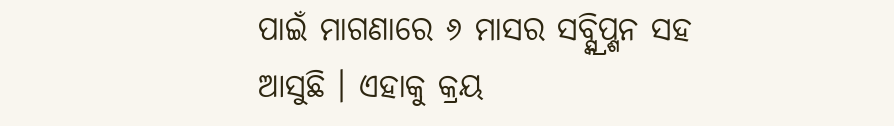ପାଇଁ ମାଗଣାରେ ୬ ମାସର ସବ୍ସ୍କ୍ରିପ୍ଶନ ସହ ଆସୁଛି । ଏହାକୁ କ୍ରୟ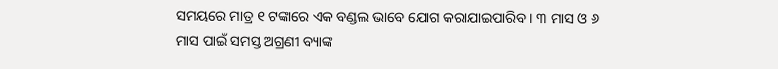ସମୟରେ ମାତ୍ର ୧ ଟଙ୍କାରେ ଏକ ବଣ୍ଡଲ ଭାବେ ଯୋଗ କରାଯାଇପାରିବ । ୩ ମାସ ଓ ୬ ମାସ ପାଇଁ ସମସ୍ତ ଅଗ୍ରଣୀ ବ୍ୟାଙ୍କ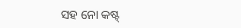ସହ ନୋ କଷ୍ଟ୍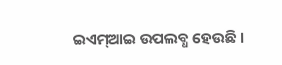ଇଏମ୍ଆଇ ଉପଲବ୍ଧ ହେଉଛି ।